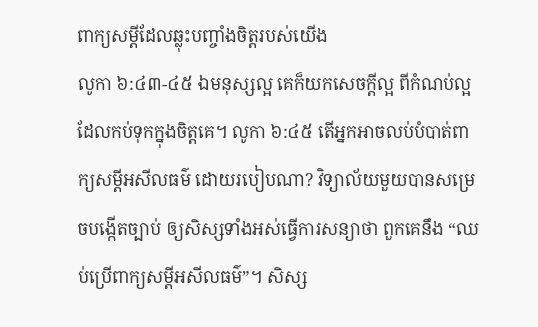ពាក្យសម្តីដែលឆ្លុះបញ្ចាំងចិត្តរបស់យើង
លូកា ៦:៤៣-៤៥ ឯមនុស្សល្អ គេក៏យកសេចក្តីល្អ ពីកំណប់ល្អ ដែលកប់ទុកក្នុងចិត្តគេ។ លូកា ៦:៤៥ តើអ្នកអាចលប់បំបាត់ពាក្យសម្តីអសីលធម៌ ដោយរបៀបណា? វិទ្យាល័យមួយបានសម្រេចបង្កើតច្បាប់ ឲ្យសិស្សទាំងអស់ធ្វើការសន្យាថា ពួកគេនឹង “ឈប់ប្រើពាក្យសម្តីអសីលធម៌”។ សិស្ស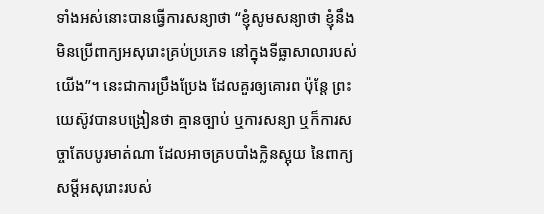ទាំងអស់នោះបានធ្វើការសន្យាថា “ខ្ញុំសូមសន្យាថា ខ្ញុំនឹងមិនប្រើពាក្យអសុរោះគ្រប់ប្រភេទ នៅក្នុងទីធ្លាសាលារបស់យើង”។ នេះជាការប្រឹងប្រែង ដែលគួរឲ្យគោរព ប៉ុន្តែ ព្រះយេស៊ូវបានបង្រៀនថា គ្មានច្បាប់ ឬការសន្យា ឬក៏ការសច្ចាតែបបូរមាត់ណា ដែលអាចគ្របបាំងក្លិនស្អុយ នៃពាក្យសម្តីអសុរោះរបស់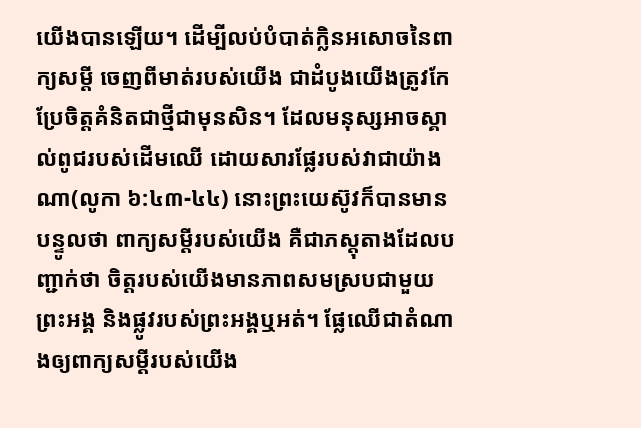យើងបានឡើយ។ ដើម្បីលប់បំបាត់ក្លិនអសោចនៃពាក្យសម្តី ចេញពីមាត់របស់យើង ជាដំបូងយើងត្រូវកែប្រែចិត្តគំនិតជាថ្មីជាមុនសិន។ ដែលមនុស្សអាចស្គាល់ពូជរបស់ដើមឈើ ដោយសារផ្លែរបស់វាជាយ៉ាងណា(លូកា ៦:៤៣-៤៤) នោះព្រះយេស៊ូវក៏បានមានបន្ទូលថា ពាក្យសម្តីរបស់យើង គឺជាភស្តុតាងដែលបញ្ជាក់ថា ចិត្តរបស់យើងមានភាពសមស្របជាមួយព្រះអង្គ និងផ្លូវរបស់ព្រះអង្គឬអត់។ ផ្លែឈើជាតំណាងឲ្យពាក្យសម្តីរបស់យើង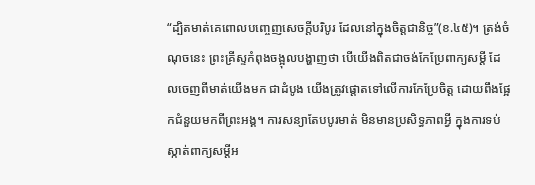“ដ្បិតមាត់គេពោលបញ្ចេញសេចក្តីបរិបូរ ដែលនៅក្នុងចិត្តជានិច្ច”(ខ.៤៥)។ ត្រង់ចំណុចនេះ ព្រះគ្រីស្ទកំពុងចង្អុលបង្ហាញថា បើយើងពិតជាចង់កែប្រែពាក្យសម្តី ដែលចេញពីមាត់យើងមក ជាដំបូង យើងត្រូវផ្ដោតទៅលើការកែប្រែចិត្ត ដោយពឹងផ្អែកជំនួយមកពីព្រះអង្គ។ ការសន្យាតែបបូរមាត់ មិនមានប្រសិទ្ធភាពអ្វី ក្នុងការទប់ស្កាត់ពាក្យសម្តីអ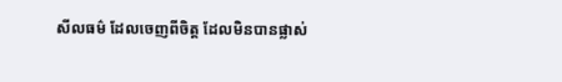សីលធម៌ ដែលចេញពីចិត្ត ដែលមិនបានផ្លាស់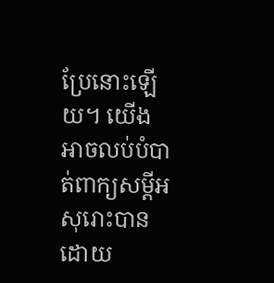ប្រែនោះឡើយ។ យើងអាចលប់បំបាត់ពាក្យសម្តីអសុរោះបាន ដោយ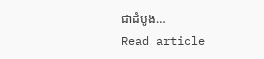ជាដំបូង…
Read article